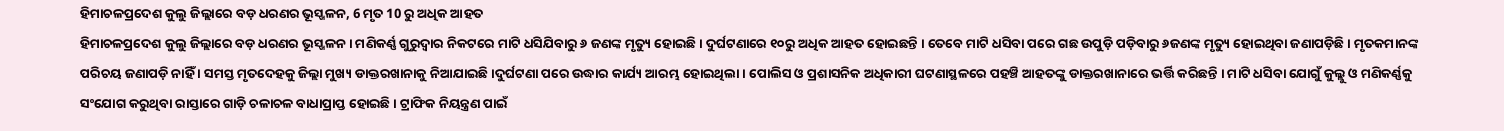ହିମାଚଳପ୍ରଦେଶ କୁଲୁ ଜିଲ୍ଲାରେ ବଡ଼ ଧରଣର ଭୂସ୍ଖଳନ, 6 ମୃତ 10 ରୁ ଅଧିକ ଆହତ
ହିମାଚଳପ୍ରଦେଶ କୁଲୁ ଜିଲ୍ଲାରେ ବଡ଼ ଧରଣର ଭୂସ୍ଖଳନ । ମଣିକର୍ଣ୍ଣ ଗୁରୁଦ୍ବାର ନିକଟରେ ମାଟି ଧସିଯିବାରୁ ୬ ଜଣଙ୍କ ମୃତ୍ୟୁ ହୋଇଛି । ଦୁର୍ଘଟଣାରେ ୧୦ରୁ ଅଧିକ ଆହତ ହୋଇଛନ୍ତି । ତେବେ ମାଟି ଧସିବା ପରେ ଗଛ ଉପୁଡ଼ି ପଡ଼ିବାରୁ ୬ଜଣଙ୍କ ମୃତ୍ୟୁ ହୋଇଥିବା ଜଣାପଡ଼ିଛି । ମୃତକମାନଙ୍କ ପରିଚୟ ଜଣାପଡ଼ି ନାହିଁ । ସମସ୍ତ ମୃତଦେହକୁ ଜିଲ୍ଲା ମୁଖ୍ୟ ଡାକ୍ତରଖାନାକୁ ନିଆଯାଇଛି ।ଦୁର୍ଘଟଣା ପରେ ଉଦ୍ଧାର କାର୍ଯ୍ୟ ଆରମ୍ଭ ହୋଇଥିଲା। ପୋଲିସ ଓ ପ୍ରଶାସନିକ ଅଧିକାରୀ ଘଟଣାସ୍ଥଳରେ ପହଞ୍ଚି ଆହତଙ୍କୁ ଡାକ୍ତରଖାନାରେ ଭର୍ତ୍ତି କରିଛନ୍ତି । ମାଟି ଧସିବା ଯୋଗୁଁ କୁଲ୍ଲୁ ଓ ମଣିକର୍ଣ୍ଣକୁ ସଂଯୋଗ କରୁଥିବା ରାସ୍ତାରେ ଗାଡ଼ି ଚଳାଚଳ ବାଧାପ୍ରାପ୍ତ ହୋଇଛି । ଟ୍ରାଫିକ ନିୟନ୍ତ୍ରଣ ପାଇଁ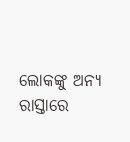ଲୋକଙ୍କୁ ଅନ୍ୟ ରାସ୍ତାରେ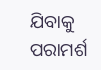ଯିବାକୁ ପରାମର୍ଶ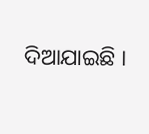ଦିଆଯାଇଛି ।